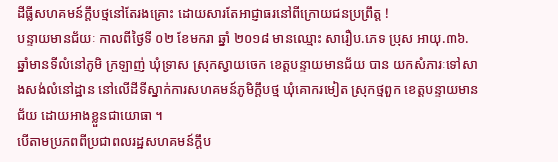ដីធ្លីសហគមន៍ក្តឹបថ្មនៅតែរងគ្រោះ ដោយសារតែអាជ្ញាធរនៅពីក្រោយជនប្រព្រឹត្ត !
បន្ទាយមានជ័យៈ កាលពីថ្ងៃទី ០២ ខែមករា ឆ្នាំ ២០១៨ មានឈ្មោះ សារឿប.ភេទ ប្រុស អាយុ.៣៦.ឆ្នាំមានទីលំនៅភូមិ ក្រឡាញ់ ឃុំទ្រាស ស្រុកស្វាយចេក ខេត្តបន្ទាយមានជ័យ បាន យកសំភារៈទៅសាងសង់លំនៅដ្ឋាន នៅលើដីទីស្នាក់ការសហគមន៍ភូមិក្តឹបថ្ម ឃុំគោករមៀត ស្រុកថ្មពួក ខេត្តបន្ទាយមានជ័យ ដោយអាងខ្លួនជាយោធា ។
បើតាមប្រភពពីប្រជាពលរដ្ឋសហគមន៍ក្តឹប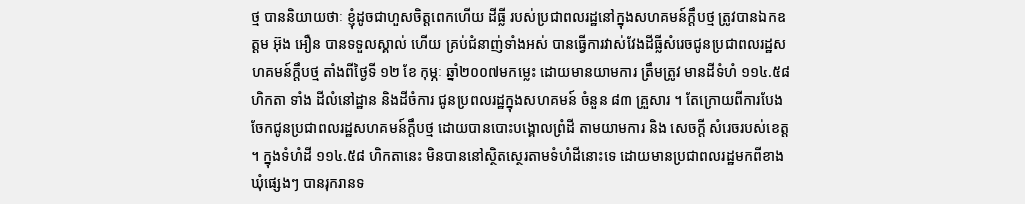ថ្ម បាននិយាយថាៈ ខ្ញុំដូចជាហួសចិត្តពេកហើយ ដីធ្លី របស់ប្រជាពលរដ្ឋនៅក្នុងសហគមន៍ក្តឹបថ្ម ត្រូវបានឯកឧត្តម អ៊ុង អឿន បានទទួលស្គាល់ ហើយ គ្រប់ជំនាញ់ទាំងអស់ បានធ្វើការវាស់វែងដីធ្លីសំរេចជូនប្រជាពលរដ្ឋសហគមន៍ក្តឹបថ្ម តាំងពីថ្ងៃទី ១២ ខែ កុម្ភៈ ឆ្នាំ២០០៧មកម្លេះ ដោយមានយាមការ ត្រឹមត្រូវ មានដីទំហំ ១១៤.៥៨ ហិកតា ទាំង ដីលំនៅដ្ឋាន និងដីចំការ ជូនប្រពលរដ្ឋក្នុងសហគមន៍ ចំនួន ៨៣ គ្រួសារ ។ តែក្រោយពីការបែង ចែកជូនប្រជាពលរដ្ឋសហគមន៍ក្តឹបថ្ម ដោយបានបោះបង្គោលព្រំដី តាមយាមការ និង សេចក្តី សំរេចរបស់ខេត្ត ។ ក្នុងទំហំដី ១១៤.៥៨ ហិកតានេះ មិនបាននៅស្ថិតស្ថេរតាមទំហំដីនោះទេ ដោយមានប្រជាពលរដ្ឋមកពីខាងឃុំផ្សេងៗ បានរុករានទ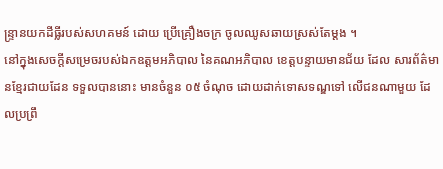ន្ទ្រានយកដីធ្លីរបស់សហគមន៍ ដោយ ប្រើគ្រឿងចក្រ ចូលឈូសឆាយស្រស់តែម្តង ។
នៅក្នុងសេចក្តីសម្រេចរបស់ឯកឧត្តមអភិបាល នៃគណអភិបាល ខេត្តបន្ទាយមានជ័យ ដែល សារព័ត៌មានខ្មែរជាយដែន ទទួលបាននោះ មានចំនួន ០៥ ចំណុច ដោយដាក់ទោសទណ្ឌទៅ លើជនណាមួយ ដែលប្រព្រឹ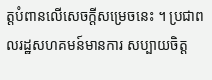ត្តបំពានលើសេចក្តីសម្រេចនេះ ។ ប្រជាពលរដ្ឋសហគមន៍មានការ សប្បាយចិត្ត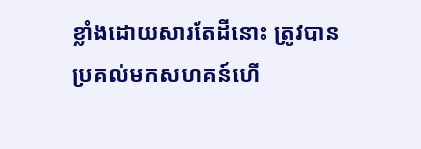ខ្លាំងដោយសារតែដីនោះ ត្រូវបានប្រគល់មកសហគន៍ហើ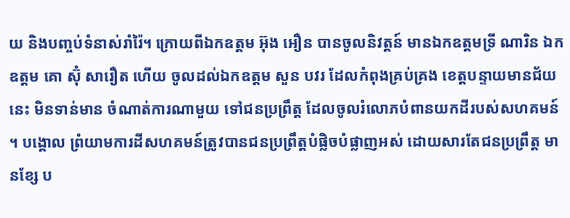យ និងបញ្ចប់ទំនាស់រាំរ៉ៃ។ ក្រោយពីឯកឧត្តម អ៊ុង អឿន បានចូលនិវត្តន៍ មានឯកឧត្តមទ្រី ណារិន ឯកឧត្តម គោ ស៊ុំ សារឿត ហើយ ចូលដល់ឯកឧត្តម សួន បវរ ដែលកំពុងគ្រប់គ្រង ខេត្តបន្ទាយមានជ័យនេះ មិនទាន់មាន ចំណាត់ការណាមួយ ទៅជនប្រព្រឹត្ត ដែលចូលរំលោភបំពានយកដីរបស់សហគមន៍ ។ បង្គោល ព្រំយាមការដីសហគមន៍ត្រូវបានជនប្រព្រឹត្តបំផ្លិចបំផ្លាញអស់ ដោយសារតែជនប្រព្រឹត្ត មានខ្សែ ប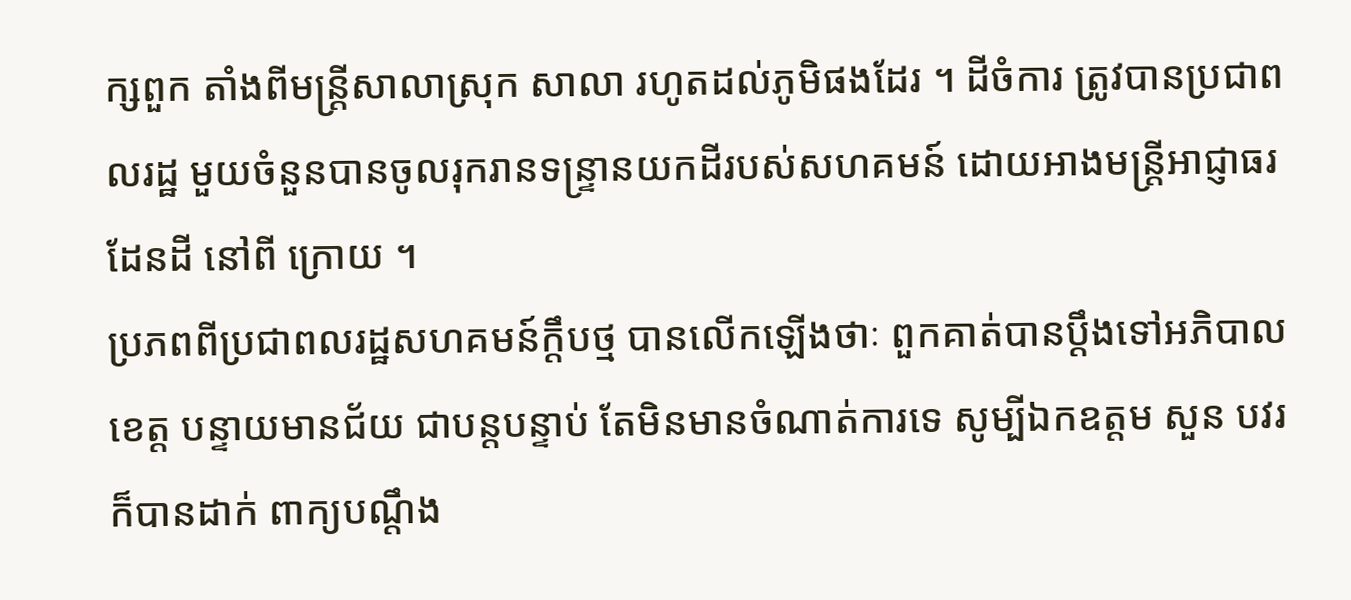ក្សពួក តាំងពីមន្ត្រីសាលាស្រុក សាលា រហូតដល់ភូមិផងដែរ ។ ដីចំការ ត្រូវបានប្រជាពលរដ្ឋ មួយចំនួនបានចូលរុករានទន្ទ្រានយកដីរបស់សហគមន៍ ដោយអាងមន្ត្រីអាជ្ញាធរដែនដី នៅពី ក្រោយ ។
ប្រភពពីប្រជាពលរដ្ឋសហគមន៍ក្តឹបថ្ម បានលើកឡើងថាៈ ពួកគាត់បានប្តឹងទៅអភិបាលខេត្ត បន្ទាយមានជ័យ ជាបន្តបន្ទាប់ តែមិនមានចំណាត់ការទេ សូម្បីឯកឧត្តម សួន បវរ ក៏បានដាក់ ពាក្យបណ្តឹង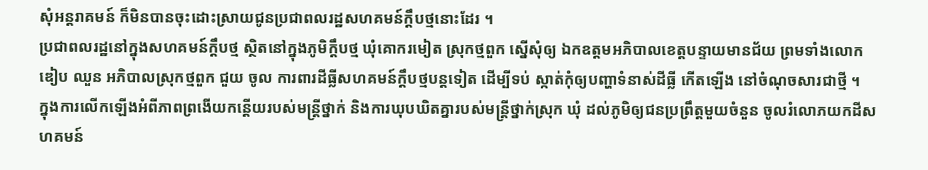សុំអន្តរាគមន៍ ក៏មិនបានចុះដោះស្រាយជូនប្រជាពលរដ្ឋសហគមន៍ក្តឹបថ្មនោះដែរ ។
ប្រជាពលរដ្ឋនៅក្នុងសហគមន៍ក្តឹបថ្ម ស្ថិតនៅក្នុងភូមិក្តឹបថ្ម ឃុំគោករមៀត ស្រុកថ្មពួក ស្នើសុំឲ្យ ឯកឧត្តមអភិបាលខេត្តបន្ទាយមានជ័យ ព្រមទាំងលោក ឌៀប ឈួន អភិបាលស្រុកថ្មពួក ជួយ ចូល ការពារដីធ្លីសហគមន៍ក្តឹបថ្មបន្តទៀត ដើម្បីទប់ ស្កាត់កុំឲ្យបញ្ហាទំនាស់ដីធ្លី កើតឡើង នៅចំណុចសារជាថ្មី ។
ក្នុងការលើកឡើងអំពីភាពព្រងើយកន្តើយរបស់មន្ត្រីថ្នាក់ និងការឃុបឃិតគ្នារបស់មន្ត្រីថ្នាក់ស្រុក ឃុំ ដល់ភូមិឲ្យជនប្រព្រឹត្តមួយចំនួន ចូលរំលោភយកដីសហគមន៍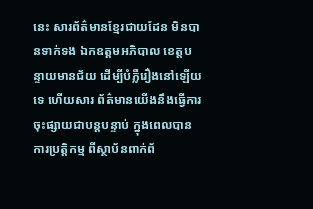នេះ សារព័ត៌មានខ្មែរជាយដែន មិនបានទាក់ទង ឯកឧត្តមអភិបាល ខេត្តបន្ទាយមានជ័យ ដើម្បីបំភ្លឺរឿងនៅឡើយទេ ហើយសារ ព័ត៌មានយើងនឹងធ្វើការចុះផ្សាយជាបន្តបន្ទាប់ ក្នុងពេលបានការប្រតិ្តកម្ម ពីស្ថាប័នពាក់ព័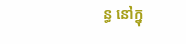ន្ធ នៅក្នុ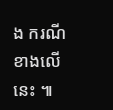ង ករណីខាងលើនេះ ៕